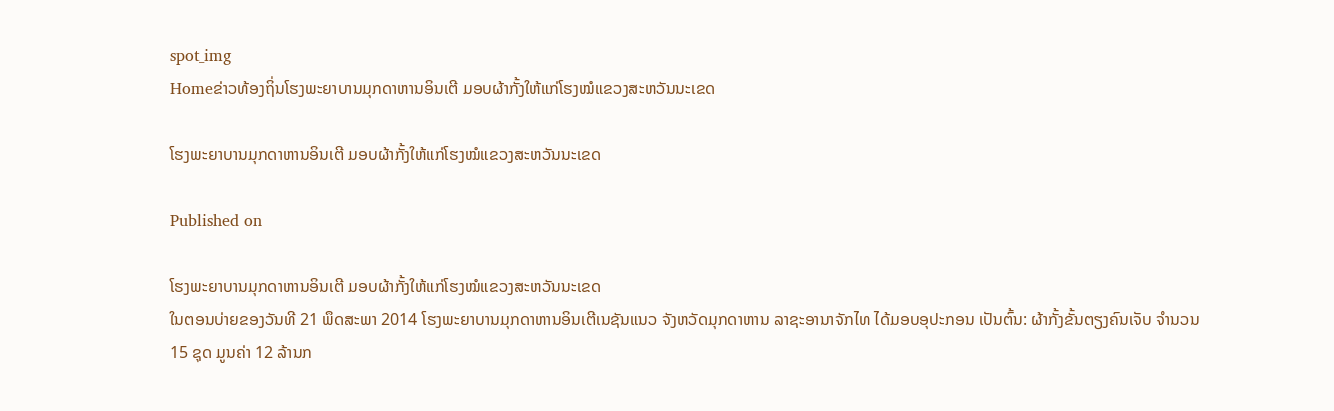spot_img
Homeຂ່າວທ້ອງຖິ່ນໂຮງພະຍາບານມຸກດາຫານອິນເຕີ ມອບຜ້າກັ້ງໃຫ້ແກ່ໂຮງໝໍແຂວງສະຫວັນນະເຂດ

ໂຮງພະຍາບານມຸກດາຫານອິນເຕີ ມອບຜ້າກັ້ງໃຫ້ແກ່ໂຮງໝໍແຂວງສະຫວັນນະເຂດ

Published on

ໂຮງພະຍາບານມຸກດາຫານອິນເຕີ ມອບຜ້າກັ້ງໃຫ້ແກ່ໂຮງໝໍແຂວງສະຫວັນນະເຂດ
ໃນຕອນບ່າຍຂອງວັນທີ 21 ພຶດສະພາ 2014 ໂຮງພະຍາບານມຸກດາຫານອິນເຕີເນຊັນແນວ ຈັງຫວັດມຸກດາຫານ ລາຊະອານາຈັກໄທ ໄດ້ມອບອຸປະກອນ ເປັນຕົ້ນ: ຜ້າກັ້ງຂັ້ນຕຽງຄົນເຈັບ ຈຳນວນ 15 ຊຸດ ມູນຄ່າ 12 ລ້ານກ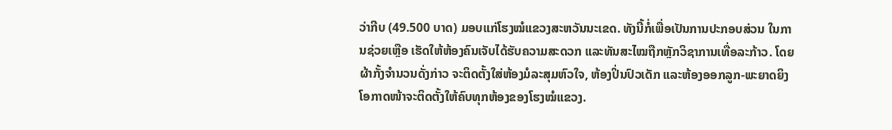ວ່າກີບ (49.500 ບາດ) ມອບແກ່ໂຮງໝໍແຂວງສະຫວັນນະເຂດ. ທັງນີ້ກໍ່ເພື່ອເປັນການປະກອບສ່ວນ ໃນການຊ່ວຍເຫຼືອ ເຮັດໃຫ້ຫ້ອງຄົນເຈັບໄດ້ຮັບຄວາມສະດວກ ແລະທັນສະໄໝຖືກຫຼັກວິຊາການເທື່ອລະກ້າວ. ໂດຍຜ້າກັ້ງຈຳນວນດັ່ງກ່າວ ຈະຕິດຕັ້ງໃສ່ຫ້ອງມໍລະສຸມຫົວໃຈ, ຫ້ອງປິ່ນປົວເດັກ ແລະຫ້ອງອອກລູກ-ພະຍາດຍິງ ໂອກາດໜ້າຈະຕິດຕັ້ງໃຫ້ຄົບທຸກຫ້ອງຂອງໂຮງໝໍແຂວງ.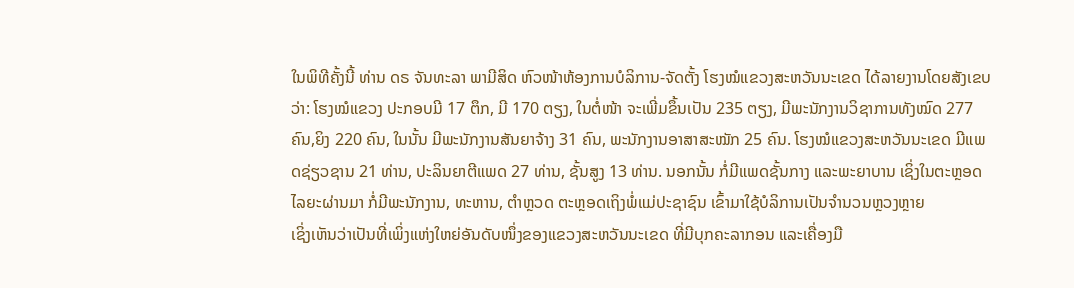ໃນພິທີຄັ້ງນີ້ ທ່ານ ດຣ ຈັນທະລາ ພາມີສິດ ຫົວໜ້າຫ້ອງການບໍລິການ-ຈັດຕັ້ງ ໂຮງໝໍແຂວງສະຫວັນນະເຂດ ໄດ້ລາຍງານໂດຍສັງເຂບວ່າ: ໂຮງໝໍແຂວງ ປະກອບມີ 17 ຕຶກ, ມີ 170 ຕຽງ, ໃນຕໍ່ໜ້າ ຈະເພີ່ມຂຶ້ນເປັນ 235 ຕຽງ, ມີພະນັກງານວິຊາການທັງໝົດ 277 ຄົນ,ຍິງ 220 ຄົນ, ໃນນັ້ນ ມີພະນັກງານສັນຍາຈ້າງ 31 ຄົນ, ພະນັກງານອາສາສະໝັກ 25 ຄົນ. ໂຮງໝໍແຂວງສະຫວັນນະເຂດ ມີແພດຊ່ຽວຊານ 21 ທ່ານ, ປະລິນຍາຕີແພດ 27 ທ່ານ, ຊັ້ນສູງ 13 ທ່ານ. ນອກນັ້ນ ກໍ່ມີແພດຊັ້ນກາງ ແລະພະຍາບານ ເຊິ່ງໃນຕະຫຼອດໄລຍະຜ່ານມາ ກໍ່ມີພະນັກງານ, ທະຫານ, ຕຳຫຼວດ ຕະຫຼອດເຖິງພໍ່ແມ່ປະຊາຊົນ ເຂົ້າມາໃຊ້ບໍລິການເປັນຈຳນວນຫຼວງຫຼາຍ
ເຊິ່ງເຫັນວ່າເປັນທີ່ເພິ່ງແຫ່ງໃຫຍ່ອັນດັບໜຶ່ງຂອງແຂວງສະຫວັນນະເຂດ ທີ່ມີບຸກຄະລາກອນ ແລະເຄື່ອງມື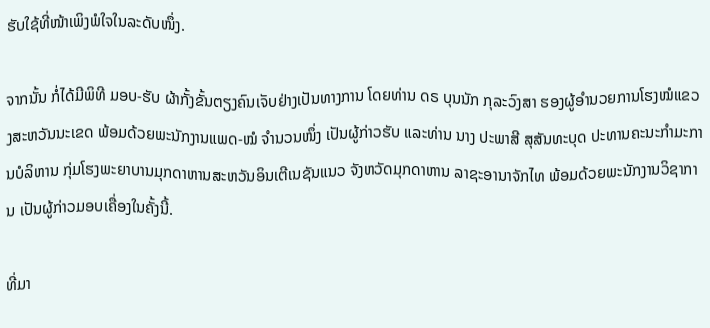ຮັບໃຊ້ທີ່ໜ້າເພິງພໍໃຈໃນລະດັບໜຶ່ງ.

ຈາກນັ້ນ ກໍ່ໄດ້ມີພິທີ ມອບ-ຮັບ ຜ້າກັ້ງຂັ້ນຕຽງຄົນເຈັບຢ່າງເປັນທາງການ ໂດຍທ່ານ ດຣ ບຸນນັກ ກຸລະວົງສາ ຮອງຜູ້ອຳນວຍການໂຮງໝໍແຂວງສະຫວັນນະເຂດ ພ້ອມດ້ວຍພະນັກງານແພດ-ໝໍ ຈຳນວນໜຶ່ງ ເປັນຜູ້ກ່າວຮັບ ແລະທ່ານ ນາງ ປະພາສີ ສຸສັນທະບຸດ ປະທານຄະນະກຳມະການບໍລິຫານ ກຸ່ມໂຮງພະຍາບານມຸກດາຫານສະຫວັນອິນເຕີເນຊັນແນວ ຈັງຫວັດມຸກດາຫານ ລາຊະອານາຈັກໄທ ພ້ອມດ້ວຍພະນັກງານວິຊາການ ເປັນຜູ້ກ່າວມອບເຄື່ອງໃນຄັ້ງນີ້.

ທີ່ມາ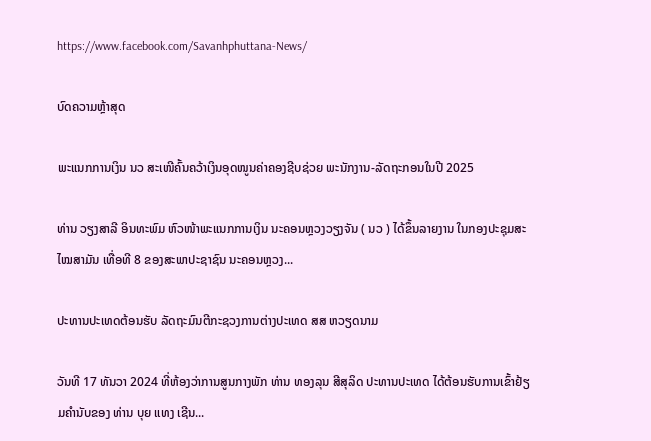https://www.facebook.com/Savanhphuttana-News/

ບົດຄວາມຫຼ້າສຸດ

ພະແນກການເງິນ ນວ ສະເໜີຄົ້ນຄວ້າເງິນອຸດໜູນຄ່າຄອງຊີບຊ່ວຍ ພະນັກງານ-ລັດຖະກອນໃນປີ 2025

ທ່ານ ວຽງສາລີ ອິນທະພົມ ຫົວໜ້າພະແນກການເງິນ ນະຄອນຫຼວງວຽງຈັນ ( ນວ ) ໄດ້ຂຶ້ນລາຍງານ ໃນກອງປະຊຸມສະໄໝສາມັນ ເທື່ອທີ 8 ຂອງສະພາປະຊາຊົນ ນະຄອນຫຼວງ...

ປະທານປະເທດຕ້ອນຮັບ ລັດຖະມົນຕີກະຊວງການຕ່າງປະເທດ ສສ ຫວຽດນາມ

ວັນທີ 17 ທັນວາ 2024 ທີ່ຫ້ອງວ່າການສູນກາງພັກ ທ່ານ ທອງລຸນ ສີສຸລິດ ປະທານປະເທດ ໄດ້ຕ້ອນຮັບການເຂົ້າຢ້ຽມຄຳນັບຂອງ ທ່ານ ບຸຍ ແທງ ເຊີນ...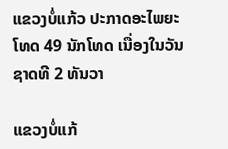ແຂວງບໍ່ແກ້ວ ປະກາດອະໄພຍະໂທດ 49 ນັກໂທດ ເນື່ອງໃນວັນຊາດທີ 2 ທັນວາ

ແຂວງບໍ່ແກ້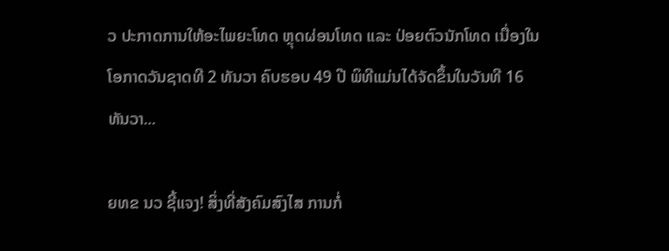ວ ປະກາດການໃຫ້ອະໄພຍະໂທດ ຫຼຸດຜ່ອນໂທດ ແລະ ປ່ອຍຕົວນັກໂທດ ເນື່ອງໃນໂອກາດວັນຊາດທີ 2 ທັນວາ ຄົບຮອບ 49 ປີ ພິທີແມ່ນໄດ້ຈັດຂຶ້ນໃນວັນທີ 16 ທັນວາ...

ຍທຂ ນວ ຊີ້ແຈງ! ສິ່ງທີ່ສັງຄົມສົງໄສ ການກໍ່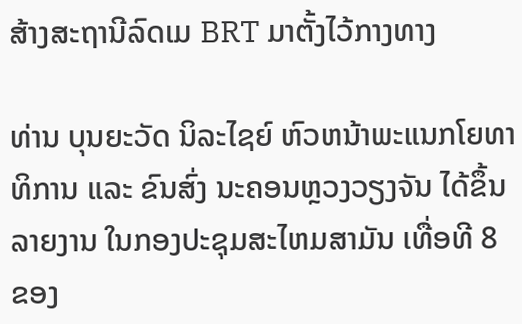ສ້າງສະຖານີລົດເມ BRT ມາຕັ້ງໄວ້ກາງທາງ

ທ່ານ ບຸນຍະວັດ ນິລະໄຊຍ໌ ຫົວຫນ້າພະແນກໂຍທາທິການ ແລະ ຂົນສົ່ງ ນະຄອນຫຼວງວຽງຈັນ ໄດ້ຂຶ້ນລາຍງານ ໃນກອງປະຊຸມສະໄຫມສາມັນ ເທື່ອທີ 8 ຂອງ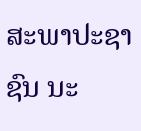ສະພາປະຊາຊົນ ນະ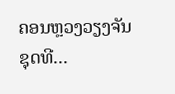ຄອນຫຼວງວຽງຈັນ ຊຸດທີ...